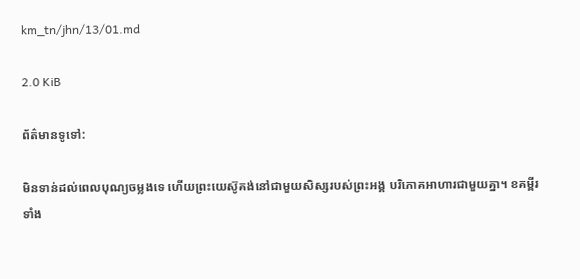km_tn/jhn/13/01.md

2.0 KiB

ព័ត៌មានទូទៅ:

មិនទាន់ដល់ពេលបុណ្យចម្លងទេ ហើយព្រះយេស៊ូគង់នៅជាមួយសិស្សរបស់ព្រះអង្គ បរិភោគអាហារជាមួយគ្នា។ ខគម្ពីរទាំង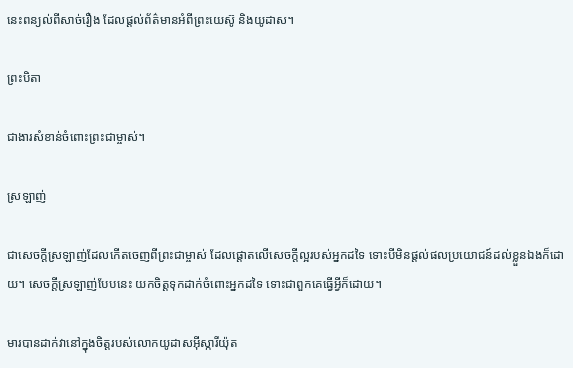នេះពន្យល់ពីសាច់រឿង ដែលផ្តល់ព័ត៌មានអំពីព្រះយេស៊ូ និងយូដាស។

ព្រះបិតា

ជាងារសំខាន់ចំពោះព្រះជាម្ចាស់។

ស្រឡាញ់

ជាសេចក្តីស្រឡាញ់ដែលកើតចេញពីព្រះជាម្ចាស់ ដែលផ្តោតលើសេចក្តីល្អរបស់អ្នកដទៃ ទោះបីមិនផ្តល់ផលប្រយោជន៍ដល់ខ្លួនឯងក៏ដោយ។ សេចក្ដីស្រឡាញ់បែបនេះ យកចិត្ដទុកដាក់ចំពោះអ្នកដទៃ ទោះជាពួកគេធ្វើអ្វីក៏ដោយ។

មារបានដាក់វានៅក្នុងចិត្តរបស់លោកយូដាស‌អ៊ីស្កា‌រីយ៉ុត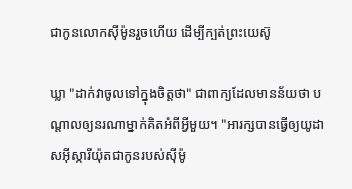ជាកូនលោកស៊ីម៉ូនរួចហើយ ដើម្បីក្បត់ព្រះយេស៊ូ

ឃ្លា "ដាក់វាចូលទៅក្នុងចិត្តថា" ជាពាក្យដែលមានន័យថា បណ្តាលឲ្យនរណាម្នាក់គិតអំពីអ្វីមួយ។ "អារក្សបានធ្វើឲ្យយូដាសអ៊ីស្ការីយ៉ុតជាកូនរបស់ស៊ីម៉ូ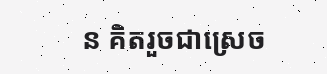ន គិតរួចជាស្រេច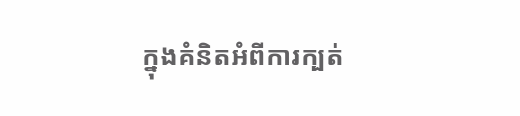ក្នុងគំនិតអំពីការក្បត់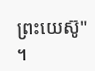ព្រះយេស៊ូ" ។